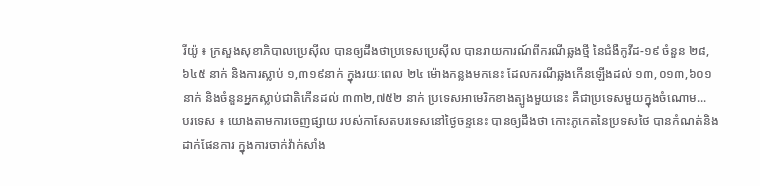រីយ៉ូ ៖ ក្រសួងសុខាភិបាលប្រេស៊ីល បានឲ្យដឹងថាប្រទេសប្រេស៊ីល បានរាយការណ៍ពីករណីឆ្លងថ្មី នៃជំងឺកូវីដ-១៩ ចំនួន ២៨,៦៤៥ នាក់ និងការស្លាប់ ១,៣១៩នាក់ ក្នុងរយៈពេល ២៤ ម៉ោងកន្លងមកនេះ ដែលករណីឆ្លងកើនឡើងដល់ ១៣,០១៣,៦០១ នាក់ និងចំនួនអ្នកស្លាប់ជាតិកើនដល់ ៣៣២,៧៥២ នាក់ ប្រទេសអាមេរិកខាងត្បូងមួយនេះ គឺជាប្រទេសមួយក្នុងចំណោម...
បរទេស ៖ យោងតាមការចេញផ្សាយ របស់កាសែតបរទេសនៅថ្ងៃចន្ទនេះ បានឲ្យដឹងថា កោះភូកេតនៃប្រទសថៃ បានកំណត់និងដាក់ផែនការ ក្នុងការចាក់វ៉ាក់សាំង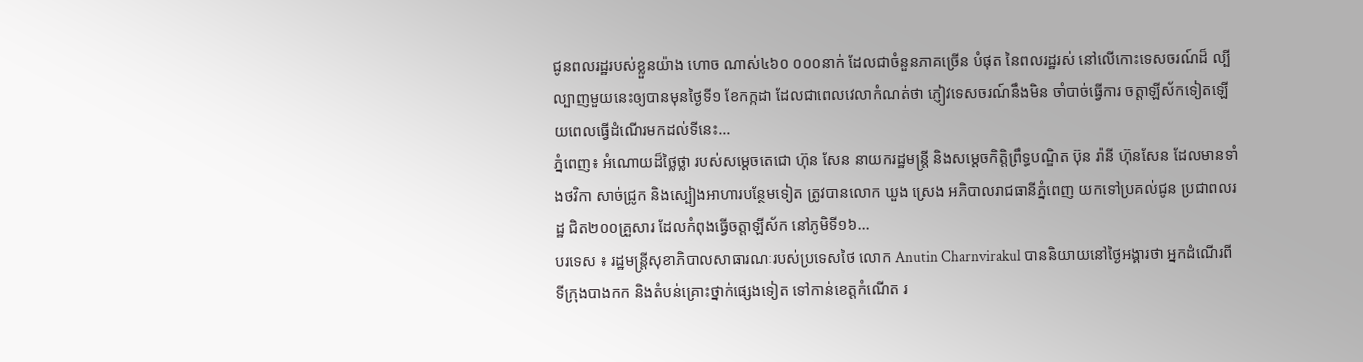ជូនពលរដ្ឋរបស់ខ្លួនយ៉ាង ហោច ណាស់៤៦០ ០០០នាក់ ដែលជាចំនួនភាគច្រើន បំផុត នៃពលរដ្ឋរស់ នៅលើកោះទេសចរណ៍ដ៏ ល្បីល្បាញមួយនេះឲ្យបានមុនថ្ងៃទី១ ខែកក្កដា ដែលជាពេលវេលាកំណត់ថា ភ្ញៀវទេសចរណ៍នឹងមិន ចាំបាច់ធ្វើការ ចត្តាឡីស័កទៀតឡើយពេលធ្វើដំណើរមកដល់ទីនេះ...
ភ្នំពេញ៖ អំណោយដ៏ថ្លៃថ្លា របស់សម្ដេចតេជោ ហ៊ុន សែន នាយករដ្ឋមន្ត្រី និងសម្ដេចកិតិ្តព្រឹទ្ធបណ្ឌិត ប៊ុន រ៉ានី ហ៊ុនសែន ដែលមានទាំងថវិកា សាច់ជ្រូក និងស្បៀងអាហារបន្ថែមទៀត ត្រូវបានលោក ឃួង ស្រេង អភិបាលរាជធានីភ្នំពេញ យកទៅប្រគល់ជូន ប្រជាពលរដ្ឋ ជិត២០០គ្រួសារ ដែលកំពុងធ្វើចត្តាឡីស័ក នៅភូមិទី១៦...
បរទេស ៖ រដ្ឋមន្ត្រីសុខាភិបាលសាធារណៈរបស់ប្រទេសថៃ លោក Anutin Charnvirakul បាននិយាយនៅថ្ងៃអង្គារថា អ្នកដំណើរពីទីក្រុងបាងកក និងតំបន់គ្រោះថ្នាក់ផ្សេងទៀត ទៅកាន់ខេត្តកំណើត រ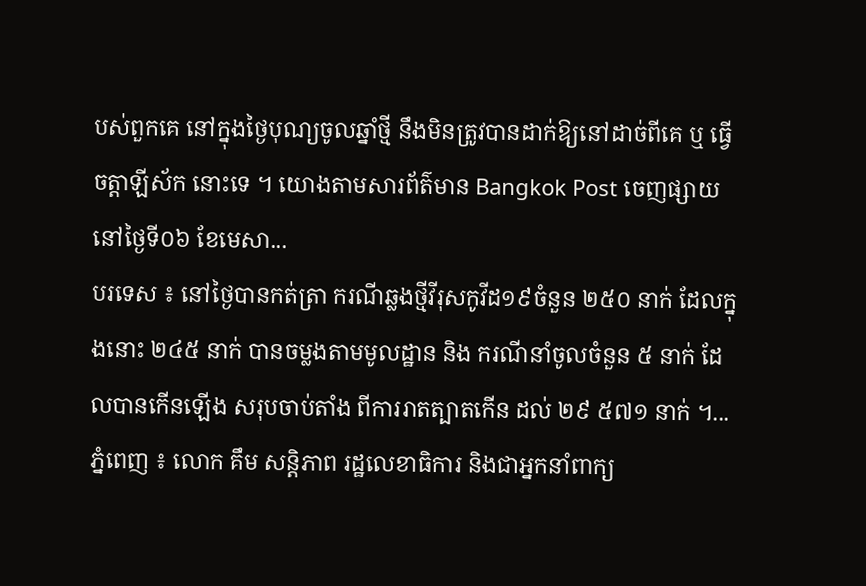បស់ពួកគេ នៅក្នុងថ្ងៃបុណ្យចូលឆ្នាំថ្មី នឹងមិនត្រូវបានដាក់ឱ្យនៅដាច់ពីគេ ឬ ធ្វើចត្តាឡីស័ក នោះទេ ។ យោងតាមសារព័ត៌មាន Bangkok Post ចេញផ្សាយនៅថ្ងៃទី០៦ ខែមេសា...
បរទេស ៖ នៅថ្ងៃបានកត់ត្រា ករណីឆ្លងថ្មីវីរុសកូវីដ១៩ចំនួន ២៥០ នាក់ ដែលក្នុងនោះ ២៤៥ នាក់ បានចម្លងតាមមូលដ្ឋាន និង ករណីនាំចូលចំនួន ៥ នាក់ ដែលបានកើនឡើង សរុបចាប់តាំង ពីការរាតត្បាតកើន ដល់ ២៩ ៥៧១ នាក់ ។...
ភ្នំពេញ ៖ លោក គឹម សន្តិភាព រដ្ឋលេខាធិការ និងជាអ្នកនាំពាក្យ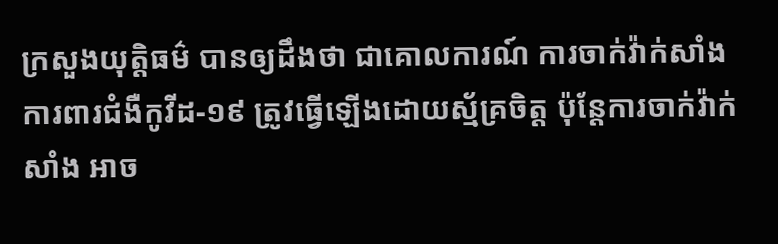ក្រសួងយុត្តិធម៌ បានឲ្យដឹងថា ជាគោលការណ៍ ការចាក់វ៉ាក់សាំងការពារជំងឺកូវីដ-១៩ ត្រូវធ្វើឡើងដោយស្ម័គ្រចិត្ត ប៉ុន្តែការចាក់វ៉ាក់សាំង អាច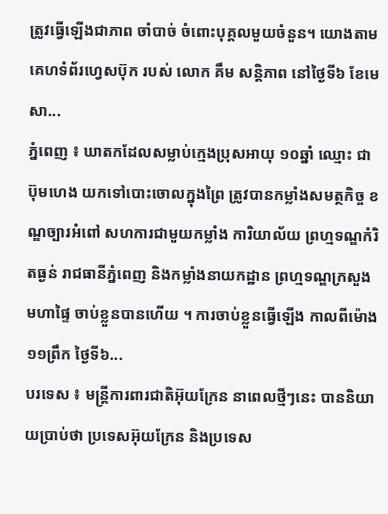ត្រូវធ្វើឡើងជាភាព ចាំបាច់ ចំពោះបុគ្គលមួយចំនួន។ យោងតាមគេហទំព័រហ្វេសប៊ុក របស់ លោក គឹម សន្ដិភាព នៅថ្ងៃទី៦ ខែមេសា...
ភ្នំពេញ ៖ ឃាតកដែលសម្លាប់ក្មេងប្រុសអាយុ ១០ឆ្នាំ ឈ្មោះ ជា ប៊ុមហេង យកទៅបោះចោលក្នុងព្រៃ ត្រូវបានកម្លាំងសមត្ថកិច្ច ខណ្ឌច្បារអំពៅ សហការជាមួយកម្លាំង ការិយាល័យ ព្រហ្មទណ្ឌកំរិតធ្ងន់ រាជធានីភ្នំពេញ និងកម្លាំងនាយកដ្ឋាន ព្រហ្មទណ្ឌក្រសួងមហាផ្ទៃ ចាប់ខ្លួនបានហើយ ។ ការចាប់ខ្លួនធ្វើឡើង កាលពីម៉ោង ១១ព្រឹក ថ្ងៃទី៦...
បរទេស ៖ មន្ត្រីការពារជាតិអ៊ុយក្រែន នាពេលថ្មីៗនេះ បាននិយាយប្រាប់ថា ប្រទេសអ៊ុយក្រែន និងប្រទេស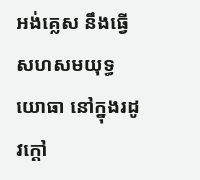អង់គ្លេស នឹងធ្វើសហសមយុទ្ធ យោធា នៅក្នុងរដូវក្តៅ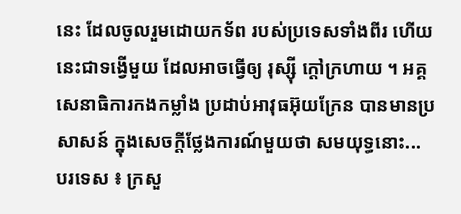នេះ ដែលចូលរួមដោយកទ័ព របស់ប្រទេសទាំងពីរ ហើយនេះជាទង្វើមួយ ដែលអាចធ្វើឲ្យ រុស្ស៊ី ក្តៅក្រហាយ ។ អគ្គសេនាធិការកងកម្លាំង ប្រដាប់អាវុធអ៊ុយក្រែន បានមានប្រសាសន៍ ក្នុងសេចក្តីថ្លែងការណ៍មួយថា សមយុទ្ធនោះ...
បរទេស ៖ ក្រសួ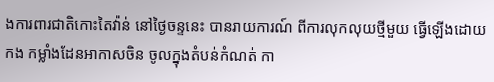ងការពារជាតិកោះតៃវ៉ាន់ នៅថ្ងៃចន្ទនេះ បានរាយការណ៍ ពីការលុកលុយថ្មីមួយ ធ្វើឡើងដោយកង កម្លាំងដែនអាកាសចិន ចូលក្នុងតំបន់កំណត់ កា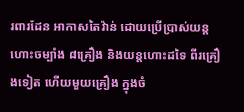រពារដែន អាកាសតៃវ៉ាន់ ដោយប្រើប្រាស់យន្តហោះចម្បំាង ៨គ្រឿង និងយន្តហោះដទៃ ពីរគ្រឿងទៀត ហើយមួយគ្រឿង ក្នុងចំ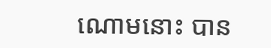ណោមនោះ បាន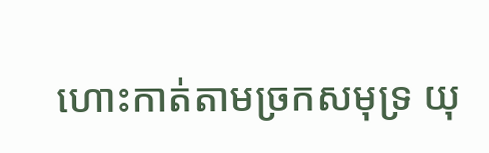ហោះកាត់តាមច្រកសមុទ្រ យុ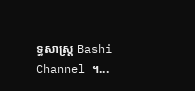ទ្ធសាស្ត្រ Bashi Channel ។...